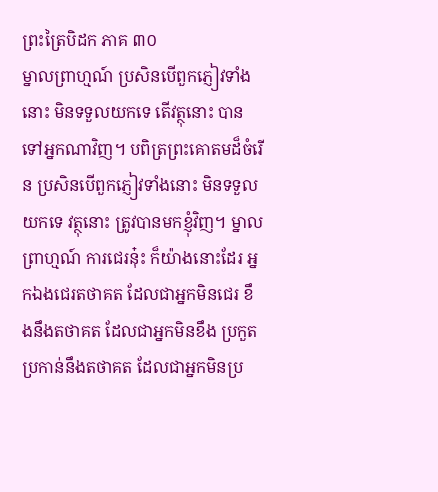ព្រះត្រៃបិដក ភាគ ៣០
ម្នាលព្រាហ្មណ៍ ប្រសិនបើពួកភ្ញៀវទាំងនោះ មិនទទួលយកទេ តើវត្ថុនោះ បានទៅអ្នកណាវិញ។ បពិត្រព្រះគោតមដ៏ចំរើន ប្រសិនបើពួកភ្ញៀវទាំងនោះ មិនទទួលយកទេ វត្ថុនោះ ត្រូវបានមកខ្ញុំវិញ។ ម្នាលព្រាហ្មណ៍ ការជេរនុ៎ះ ក៏យ៉ាងនោះដែរ អ្នកឯងជេរតថាគត ដែលជាអ្នកមិនជេរ ខឹងនឹងតថាគត ដែលជាអ្នកមិនខឹង ប្រកួតប្រកាន់នឹងតថាគត ដែលជាអ្នកមិនប្រ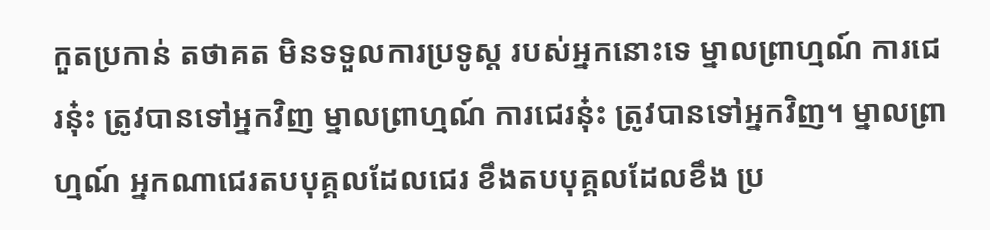កួតប្រកាន់ តថាគត មិនទទួលការប្រទូស្ត របស់អ្នកនោះទេ ម្នាលព្រាហ្មណ៍ ការជេរនុ៎ះ ត្រូវបានទៅអ្នកវិញ ម្នាលព្រាហ្មណ៍ ការជេរនុ៎ះ ត្រូវបានទៅអ្នកវិញ។ ម្នាលព្រាហ្មណ៍ អ្នកណាជេរតបបុគ្គលដែលជេរ ខឹងតបបុគ្គលដែលខឹង ប្រ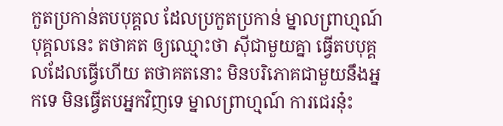កួតប្រកាន់តបបុគ្គល ដែលប្រកួតប្រកាន់ ម្នាលព្រាហ្មណ៍ បុគ្គលនេះ តថាគត ឲ្យឈ្មោះថា ស៊ីជាមួយគ្នា ធ្វើតបបុគ្គលដែលធ្វើហើយ តថាគតនោះ មិនបរិភោគជាមួយនឹងអ្នកទេ មិនធ្វើតបអ្នកវិញទេ ម្នាលព្រាហ្មណ៍ ការជេរនុ៎ះ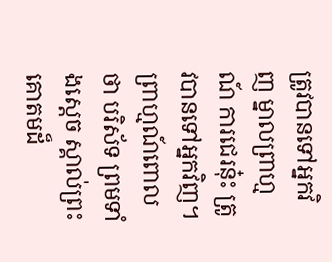ត្រូវបានទៅអ្នកវិញ ម្នាលព្រាហ្មណ៍ ការជេរនុ៎ះ ត្រូវបានទៅអ្នកវិញ។ ព្រាហ្មណ៍ពោលថា បរិស័ទ ព្រមទាំងស្តេច ស្គាល់ព្រះគោតមដ៏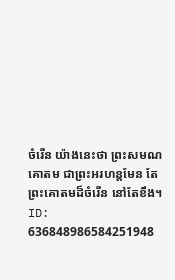ចំរើន យ៉ាងនេះថា ព្រះសមណគោតម ជាព្រះអរហន្តមែន តែព្រះគោតមដ៏ចំរើន នៅតែខឹង។
ID: 636848986584251948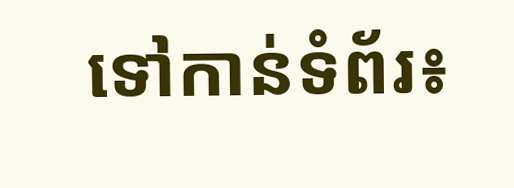ទៅកាន់ទំព័រ៖